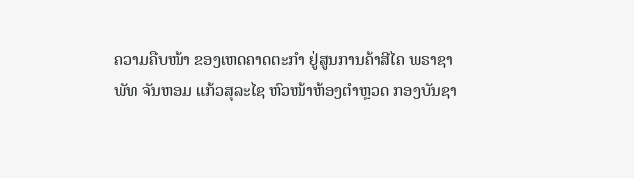ຄວາມຄືບໜ້າ ຂອງເຫດຄາດຕະກຳ ຢູ່ສູນການຄ້າສີໄຄ ພຣາຊາ
ພັທ ຈັນຫອມ ແກ້ວສຸລະໄຊ ຫົວໜ້າຫ້ອງຕຳຫຼວດ ກອງບັນຊາ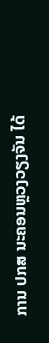ການ ປກສ ນະຄອນຫຼວງວຽງຈັນ ໄດ້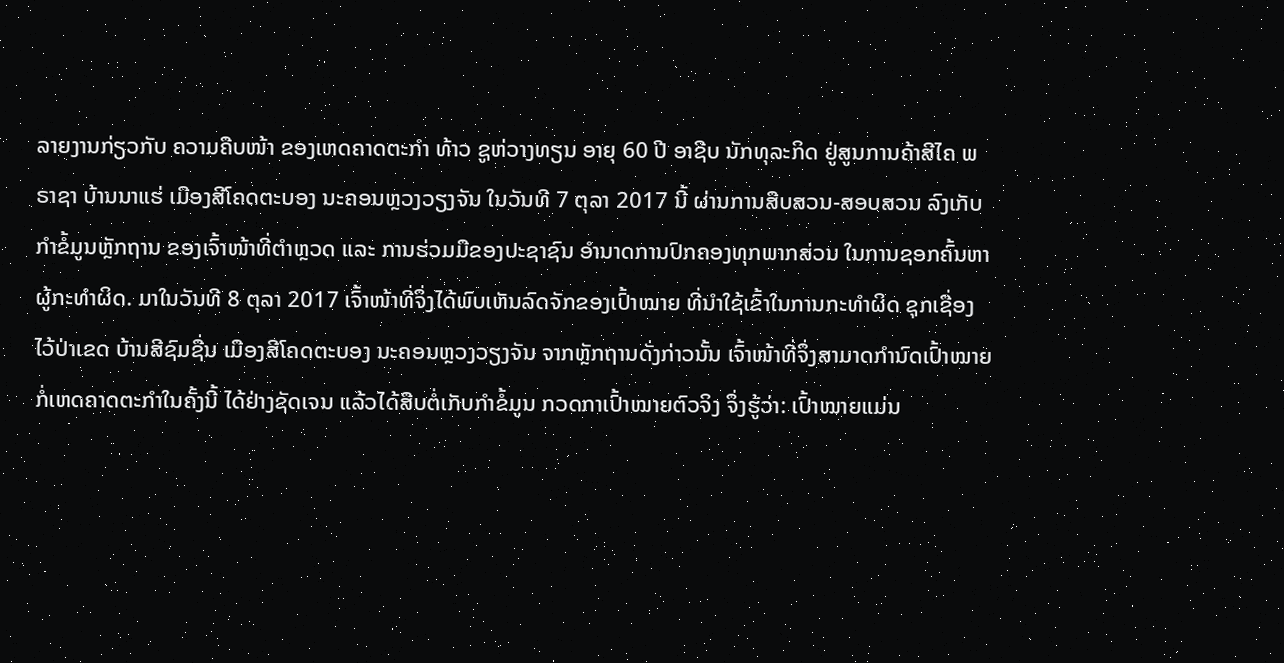ລາຍງານກ່ຽວກັບ ຄວາມຄືບໜ້າ ຂອງເຫດຄາດຕະກຳ ທ້າວ ຊູຫ່ວາງທຽນ ອາຍຸ 60 ປີ ອາຊີບ ນັກທຸລະກິດ ຢູ່ສູນການຄ້າສີໄຄ ພຣາຊາ ບ້ານນາແຮ່ ເມືອງສີໂຄດຕະບອງ ນະຄອນຫຼວງວຽງຈັນ ໃນວັນທີ 7 ຕຸລາ 2017 ນີ້ ຜ່ານການສືບສວນ-ສອບສວນ ລົງເກັບກຳຂໍ້ມູນຫຼັກຖານ ຂອງເຈົ້າໜ້າທີ່ຕຳຫຼວດ ແລະ ການຮ່ວມມືຂອງປະຊາຊົນ ອຳນາດການປົກຄອງທຸກພາກສ່ວນ ໃນການຊອກຄົ້ນຫາຜູ້ກະທຳຜິດ. ມາໃນວັນທີ 8 ຕຸລາ 2017 ເຈົ້າໜ້າທີ່ຈຶ່ງໄດ້ພົບເຫັນລົດຈັກຂອງເປົ້າໝາຍ ທີ່ນຳໃຊ້ເຂົ້າໃນການກະທຳຜິດ ຊຸກເຊື່ອງໄວ້ປ່າເຂດ ບ້ານສີຊົມຊື່ນ ເມືອງສີໂຄດຕະບອງ ນະຄອນຫຼວງວຽງຈັນ ຈາກຫຼັກຖານດັ່ງກ່າວນັ້ນ ເຈົ້າໜ້າທີ່ຈຶ່ງສາມາດກຳນົດເປົ້າໝາຍກໍ່ເຫດຄາດຕະກຳໃນຄັ້ງນີ້ ໄດ້ຢ່າງຊັດເຈນ ແລ້ວໄດ້ສືບຕໍ່ເກັບກຳຂໍ້ມູນ ກວດກາເປົ້າໝາຍຕົວຈິງ ຈຶ່ງຮູ້ວ່າ: ເປົ້າໝາຍແມ່ນ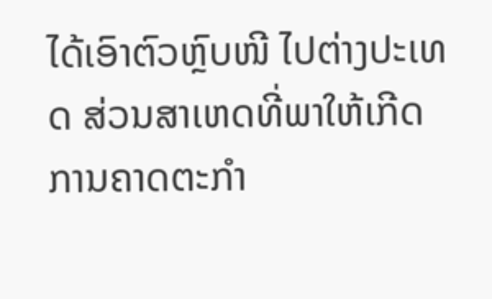ໄດ້ເອົາຕົວຫຼົບໜີ ໄປຕ່າງປະເທດ ສ່ວນສາເຫດທີ່ພາໃຫ້ເກີດການຄາດຕະກຳ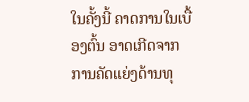ໃນຄັ້ງນີ້ ຄາດການໃນເບື້ອງຕົ້ນ ອາດເກີດຈາກການຄັດແຍ່ງດ້ານທຸ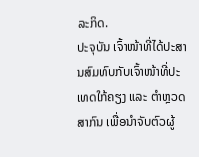ລະກິດ.
ປະຈຸບັນ ເຈົ້າໜ້າທີ່ໄດ້ປະສານສົມທົບກັບເຈົ້າໜ້າທີ່ປະເທດໃກ້ຄຽງ ແລະ ຕຳຫຼວດສາກົນ ເພື່ອນຳຈັບຕົວຜູ້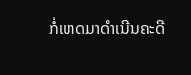ກໍ່ເຫດມາດຳເນີນຄະດີ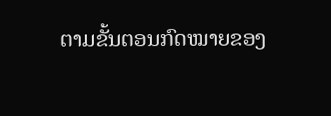ຕາມຂັ້ນຕອນກົດໝາຍຂອງ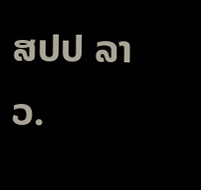ສປປ ລາວ.